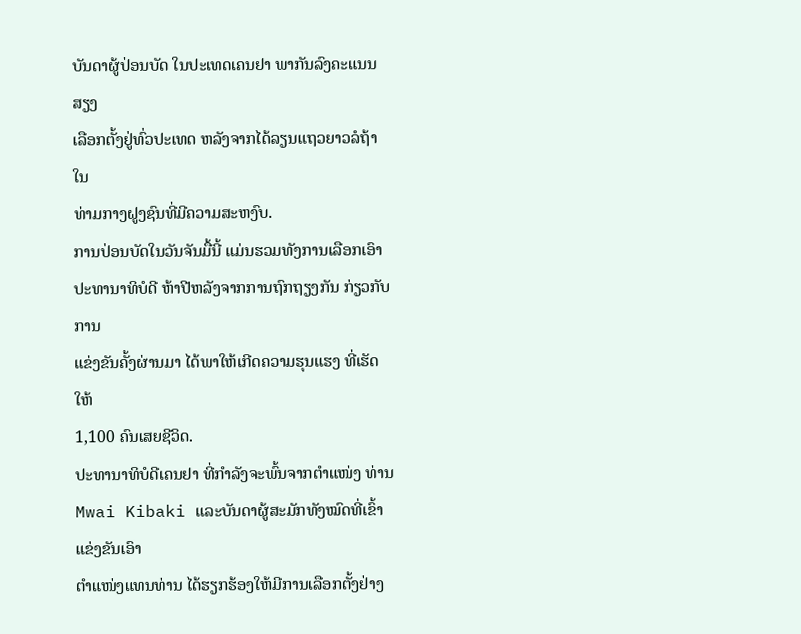ບັນດາຜູ້ປ່ອນບັດ ໃນປະເທດເຄນຢາ ພາກັນລົງຄະແນນສຽງ
ເລືອກຕັ້ງຢູ່ທົ່ວປະເທດ ຫລັງຈາກໄດ້ລຽນແຖວຍາວລໍຖ້າໃນ
ທ່າມກາງຝູງຊົນທີ່ມີຄວາມສະຫງົບ.
ການປ່ອນບັດໃນວັນຈັນມື້ນີ້ ແມ່ນຮວມທັງການເລືອກເອົາ
ປະທານາທິບໍດີ ຫ້າປີຫລັງຈາກການຖົກຖຽງກັນ ກ່ຽວກັບການ
ແຂ່ງຂັນຄັ້ງຜ່ານມາ ໄດ້ພາໃຫ້ເກີດຄວາມຮຸນແຮງ ທີ່ເຮັດໃຫ້
1,100 ຄົນເສຍຊີວິດ.
ປະທານາທິບໍດີເຄນຢາ ທີ່ກໍາລັງຈະພົ້ນຈາກຕໍາແໜ່ງ ທ່ານ
Mwai Kibaki ແລະບັນດາຜູ້ສະມັກທັງໝົດທີ່ເຂົ້າແຂ່ງຂັນເອົາ
ຕໍາແໜ່ງແທນທ່ານ ໄດ້ຮຽກຮ້ອງໃຫ້ມີການເລືອກຕັ້ງຢ່າງ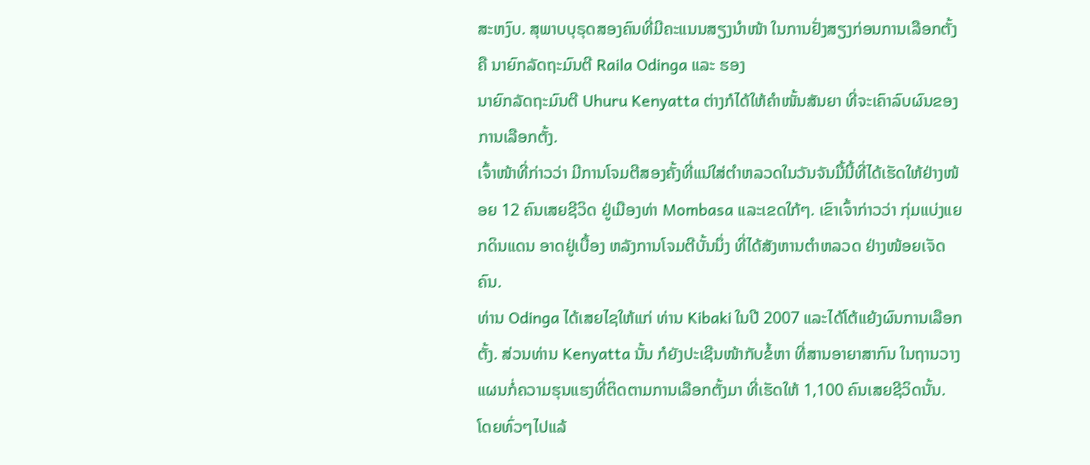ສະຫງົບ. ສຸພາບບຸຣຸດສອງຄົນທີ່ມີຄະແນນສຽງນໍາໜ້າ ໃນການຢັ່ງສຽງກ່ອນການເລືອກຕັ້ງ ຄື ນາຍົກລັດຖະມົນຕີ Raila Odinga ແລະ ຮອງ
ນາຍົກລັດຖະມົນຕີ Uhuru Kenyatta ຕ່າງກໍໄດ້ໃຫ້ຄໍາໜັ້ນສັນຍາ ທີ່ຈະເຄົາລົບຜົນຂອງ ການເລືອກຕັ້ງ.
ເຈົ້າໜ້າທີ່ກ່າວວ່າ ມີການໂຈມຕີສອງຄັ້ງທີ່ແນ່ໃສ່ຕໍາຫລວດໃນວັນຈັນມື້ນີ້ທີ່ໄດ້ເຮັດໃຫ້ຢ່າງໜ້ອຍ 12 ຄົນເສຍຊີວິດ ຢູ່ເມືອງທ່າ Mombasa ແລະເຂດໃກ້ໆ. ເຂົາເຈົ້າກ່າວວ່າ ກຸ່ມແບ່ງແຍກດິນແດນ ອາດຢູ່ເບື້ອງ ຫລັງການໂຈມຕີບັ້ນນຶ່ງ ທີ່ໄດ້ສັງຫານຕໍາຫລວດ ຢ່າງໜ້ອຍເຈັດຄົນ.
ທ່ານ Odinga ໄດ້ເສຍໄຊໃຫ້ແກ່ ທ່ານ Kibaki ໃນປີ 2007 ແລະໄດ້ໂຕ້ແຍ້ງຜົນການເລືອກຕັ້ງ. ສ່ວນທ່ານ Kenyatta ນັ້ນ ກໍຍັງປະເຊີນໜ້າກັບຂໍ້ຫາ ທີ່ສານອາຍາສາກົນ ໃນຖານວາງແຜນກໍ່ຄວາມຮຸນແຮງທີ່ຕິດຕາມການເລືອກຕັ້ງມາ ທີ່ເຮັດໃຫ້ 1,100 ຄົນເສຍຊີວິດນັ້ນ.
ໂດຍທົ່ວໆໄປແລ້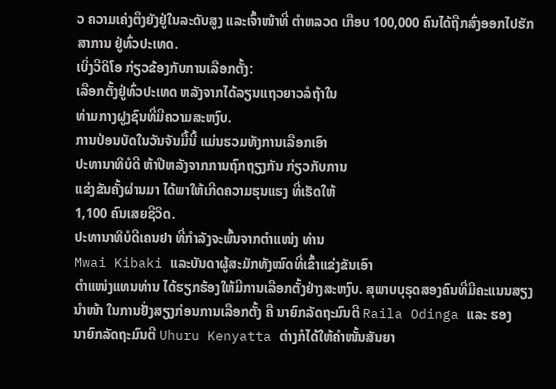ວ ຄວາມເຄ່ງຕຶງຍັງຢູ່ໃນລະດັບສູງ ແລະເຈົ້າໜ້າທີ່ ຕໍາຫລວດ ເກືອບ 100,000 ຄົນໄດ້ຖືກສົ່ງອອກໄປຮັກສາການ ຢູ່ທົ່ວປະເທດ.
ເບິ່ງວີດິໂອ ກ່ຽວຂ້ອງກັບການເລືອກຕັ້ງ:
ເລືອກຕັ້ງຢູ່ທົ່ວປະເທດ ຫລັງຈາກໄດ້ລຽນແຖວຍາວລໍຖ້າໃນ
ທ່າມກາງຝູງຊົນທີ່ມີຄວາມສະຫງົບ.
ການປ່ອນບັດໃນວັນຈັນມື້ນີ້ ແມ່ນຮວມທັງການເລືອກເອົາ
ປະທານາທິບໍດີ ຫ້າປີຫລັງຈາກການຖົກຖຽງກັນ ກ່ຽວກັບການ
ແຂ່ງຂັນຄັ້ງຜ່ານມາ ໄດ້ພາໃຫ້ເກີດຄວາມຮຸນແຮງ ທີ່ເຮັດໃຫ້
1,100 ຄົນເສຍຊີວິດ.
ປະທານາທິບໍດີເຄນຢາ ທີ່ກໍາລັງຈະພົ້ນຈາກຕໍາແໜ່ງ ທ່ານ
Mwai Kibaki ແລະບັນດາຜູ້ສະມັກທັງໝົດທີ່ເຂົ້າແຂ່ງຂັນເອົາ
ຕໍາແໜ່ງແທນທ່ານ ໄດ້ຮຽກຮ້ອງໃຫ້ມີການເລືອກຕັ້ງຢ່າງສະຫງົບ. ສຸພາບບຸຣຸດສອງຄົນທີ່ມີຄະແນນສຽງນໍາໜ້າ ໃນການຢັ່ງສຽງກ່ອນການເລືອກຕັ້ງ ຄື ນາຍົກລັດຖະມົນຕີ Raila Odinga ແລະ ຮອງ
ນາຍົກລັດຖະມົນຕີ Uhuru Kenyatta ຕ່າງກໍໄດ້ໃຫ້ຄໍາໜັ້ນສັນຍາ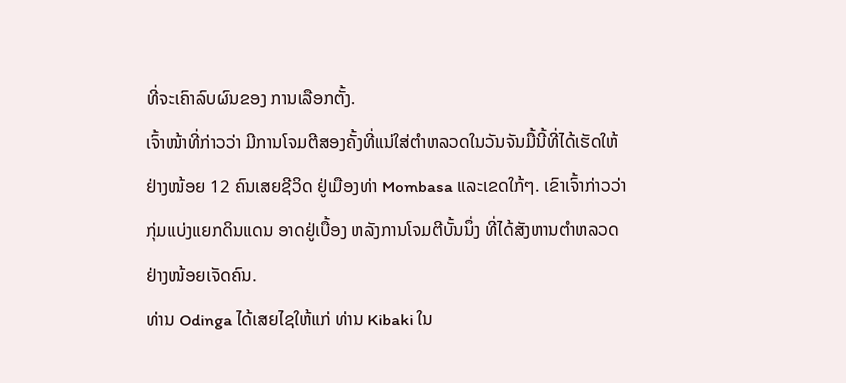ທີ່ຈະເຄົາລົບຜົນຂອງ ການເລືອກຕັ້ງ.
ເຈົ້າໜ້າທີ່ກ່າວວ່າ ມີການໂຈມຕີສອງຄັ້ງທີ່ແນ່ໃສ່ຕໍາຫລວດໃນວັນຈັນມື້ນີ້ທີ່ໄດ້ເຮັດໃຫ້ຢ່າງໜ້ອຍ 12 ຄົນເສຍຊີວິດ ຢູ່ເມືອງທ່າ Mombasa ແລະເຂດໃກ້ໆ. ເຂົາເຈົ້າກ່າວວ່າ ກຸ່ມແບ່ງແຍກດິນແດນ ອາດຢູ່ເບື້ອງ ຫລັງການໂຈມຕີບັ້ນນຶ່ງ ທີ່ໄດ້ສັງຫານຕໍາຫລວດ ຢ່າງໜ້ອຍເຈັດຄົນ.
ທ່ານ Odinga ໄດ້ເສຍໄຊໃຫ້ແກ່ ທ່ານ Kibaki ໃນ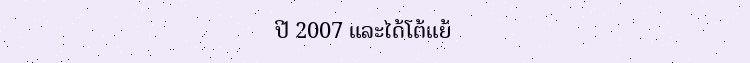ປີ 2007 ແລະໄດ້ໂຕ້ແຍ້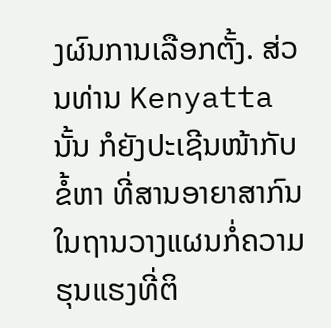ງຜົນການເລືອກຕັ້ງ. ສ່ວນທ່ານ Kenyatta ນັ້ນ ກໍຍັງປະເຊີນໜ້າກັບຂໍ້ຫາ ທີ່ສານອາຍາສາກົນ ໃນຖານວາງແຜນກໍ່ຄວາມຮຸນແຮງທີ່ຕິ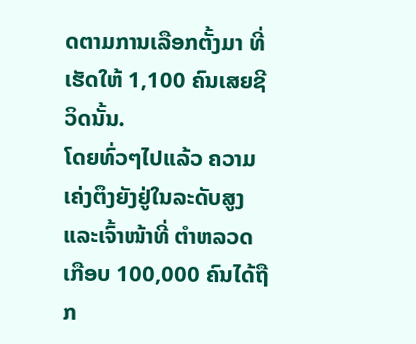ດຕາມການເລືອກຕັ້ງມາ ທີ່ເຮັດໃຫ້ 1,100 ຄົນເສຍຊີວິດນັ້ນ.
ໂດຍທົ່ວໆໄປແລ້ວ ຄວາມເຄ່ງຕຶງຍັງຢູ່ໃນລະດັບສູງ ແລະເຈົ້າໜ້າທີ່ ຕໍາຫລວດ ເກືອບ 100,000 ຄົນໄດ້ຖືກ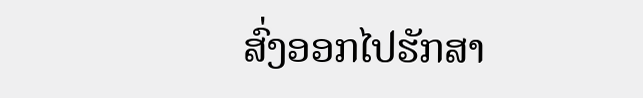ສົ່ງອອກໄປຮັກສາ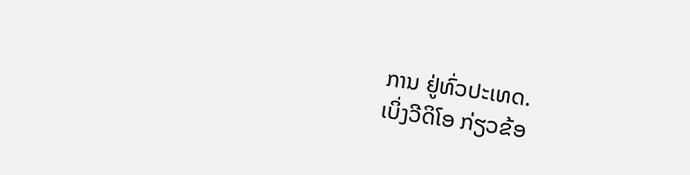ການ ຢູ່ທົ່ວປະເທດ.
ເບິ່ງວີດິໂອ ກ່ຽວຂ້ອ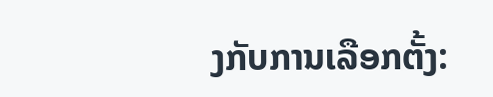ງກັບການເລືອກຕັ້ງ: